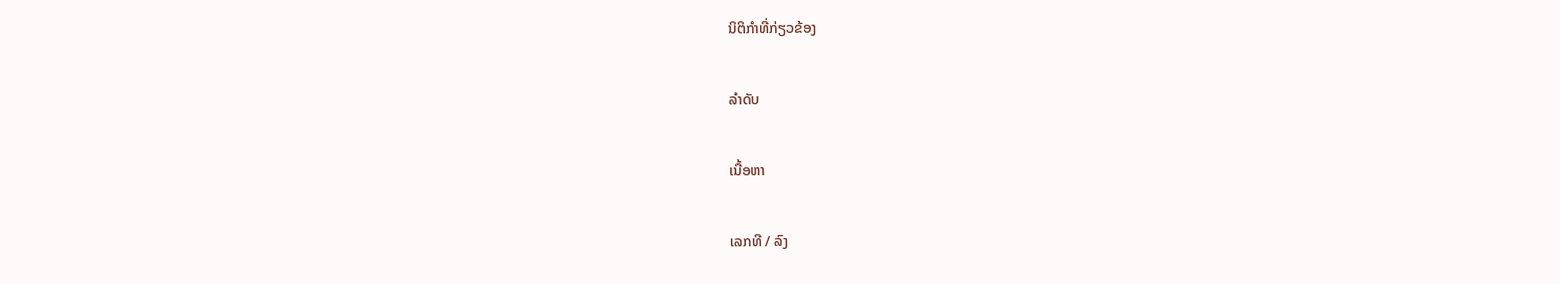ນິຕິກຳທີ່ກ່ຽວຂ້ອງ

ລຳດັບ

ເນື້ອຫາ

ເລກທີ / ລົງ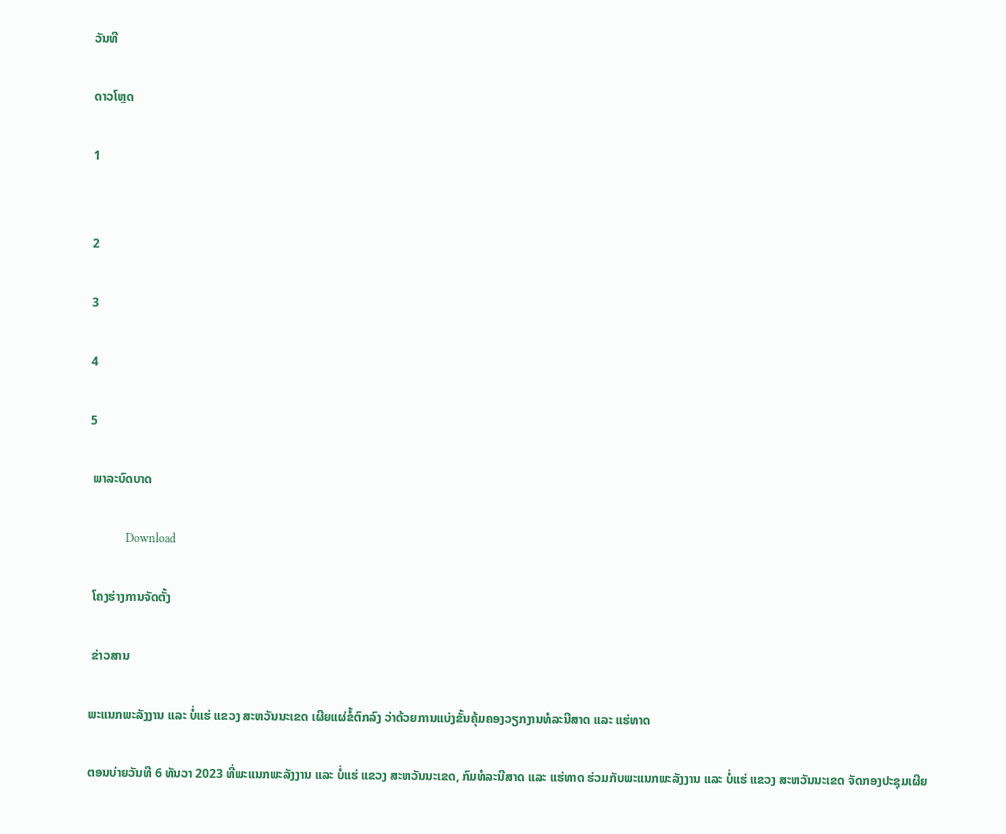ວັນທີ

ດາວໂຫຼດ

1


2

3

4

5

 ພາລະບົດບາດ

            Download

 ໂຄງຮ່າງການຈັດຕັ້ງ

 ຂ່າວສານ

ພະແນກພະລັງງານ ແລະ ບໍ່ແຮ່ ແຂວງ ສະຫວັນນະເຂດ ເຜີຍແຜ່ຂໍ້ຕົກລົງ ວ່າດ້ວຍການແບ່ງຂັ້ນຄຸ້ມຄອງວຽກງານທໍລະນີສາດ ແລະ ແຮ່ທາດ

ຕອນບ່າຍວັນທີ 6 ທັນວາ 2023 ທີ່ພະແນກພະລັງງານ ແລະ ບໍ່ແຮ່ ແຂວງ ສະຫວັນນະເຂດ, ກົມທໍລະນີສາດ ແລະ ແຮ່ທາດ ຮ່ວມກັບພະແນກພະລັງງານ ແລະ ບໍ່ແຮ່ ແຂວງ ສະຫວັນນະເຂດ ຈັດກອງປະຊຸມເຜີຍ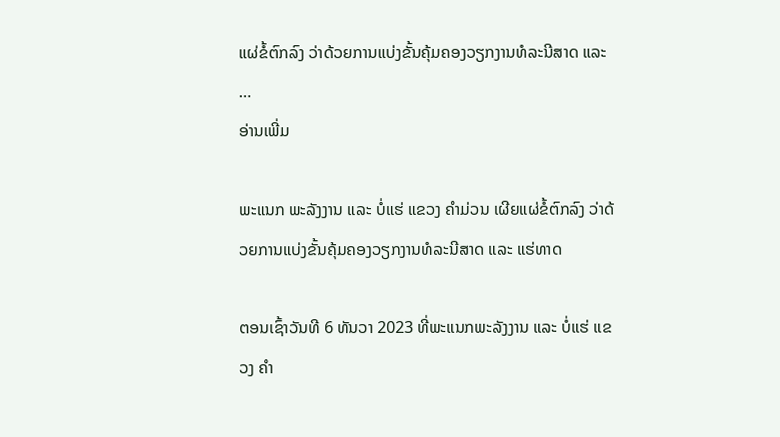ແຜ່ຂໍ້ຕົກລົງ ວ່າດ້ວຍການແບ່ງຂັ້ນຄຸ້ມຄອງວຽກງານທໍລະນີສາດ ແລະ …
ອ່ານເພີ່ມ

ພະແນກ ພະລັງງານ ແລະ ບໍ່ແຮ່ ແຂວງ ຄຳມ່ວນ ເຜີຍແຜ່ຂໍ້ຕົກລົງ ວ່າດ້ວຍການແບ່ງຂັ້ນຄຸ້ມຄອງວຽກງານທໍລະນີສາດ ແລະ ແຮ່ທາດ

ຕອນເຊົ້າວັນທີ 6 ທັນວາ 2023 ທີ່ພະແນກພະລັງງານ ແລະ ບໍ່ແຮ່ ແຂວງ ຄໍາ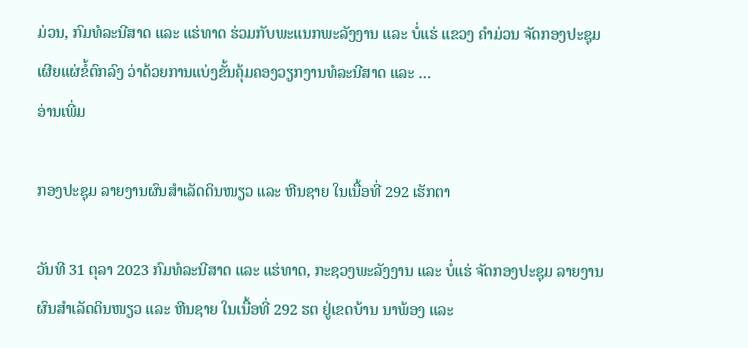ມ່ວນ, ກົມທໍລະນີສາດ ແລະ ແຮ່ທາດ ຮ່ວມກັບພະແນກພະລັງງານ ແລະ ບໍ່ແຮ່ ແຂວງ ຄຳມ່ວນ ຈັດກອງປະຊຸມເຜີຍແຜ່ຂໍ້ຕົກລົງ ວ່າດ້ວຍການແບ່ງຂັ້ນຄຸ້ມຄອງວຽກງານທໍລະນີສາດ ແລະ …
ອ່ານເພີ່ມ

ກອງປະຊຸມ ລາຍງານຜົນສຳເລັດດິນໜຽວ ແລະ ຫີນຊາຍ ໃນເນື້ອທີ່ 292 ເຮັກຕາ

ວັນທີ 31 ຕຸລາ 2023 ກົມທໍລະນີສາດ ແລະ ແຮ່ທາດ, ກະຊວງພະລັງງານ ແລະ ບໍ່ແຮ່ ຈັດກອງປະຊຸມ ລາຍງານຜົນສຳເລັດດິນໜຽວ ແລະ ຫີນຊາຍ ໃນເນື້ອທີ່ 292 ຮຕ ຢູ່ເຂດບ້ານ ນາພ້ອງ ແລະ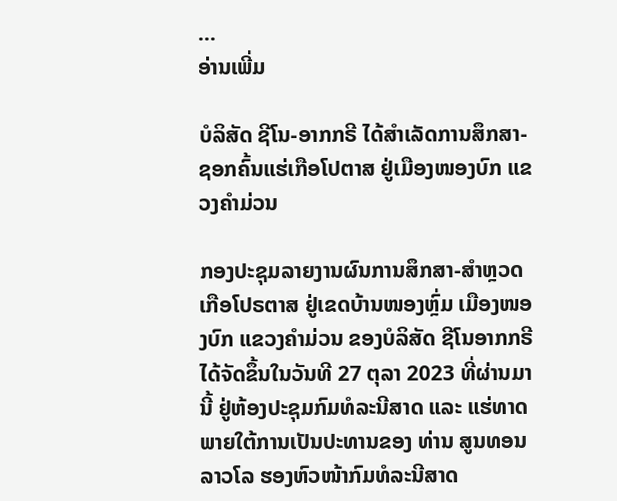…
ອ່ານເພີ່ມ

ບໍລິສັດ ຊີໂນ-ອາກກຣີ ໄດ້ສຳເລັດການສຶກສາ-ຊອກຄົ້ນແຮ່ເກືອໂປຕາສ ຢູ່ເມືອງໜອງບົກ ແຂວງຄຳມ່ວນ

ກອງປະຊຸມລາຍງານຜົນການສຶກສາ-ສຳຫຼວດ ເກືອໂປຣຕາສ ຢູ່ເຂດບ້ານໜອງຫຼົ່ມ ເມືອງໜອງບົກ ແຂວງຄໍາມ່ວນ ຂອງບໍລິສັດ ຊີໂນອາກກຣີ ໄດ້ຈັດຂຶ້ນໃນວັນທີ 27 ຕຸລາ 2023 ທີ່ຜ່ານມານີ້ ຢູ່ຫ້ອງປະຊຸມກົມທໍລະນີສາດ ແລະ ແຮ່ທາດ ພາຍໃຕ້ການເປັນປະທານຂອງ ທ່ານ ສູນທອນ ລາວໂລ ຮອງຫົວໜ້າກົມທໍລະນີສາດ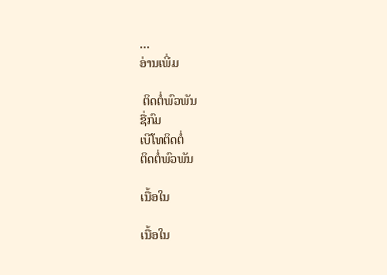…
ອ່ານເພີ່ມ

 ຕິດຕໍ່ພົວພັນ
ຊື່ກົມ
ເບີໂທຕິດຕໍ່
ຕິດຕໍ່ພົວພັນ

ເນື້ອໃນ

ເນື້ອໃນ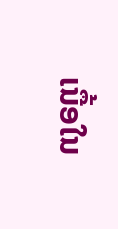ເນື້ອໃນ